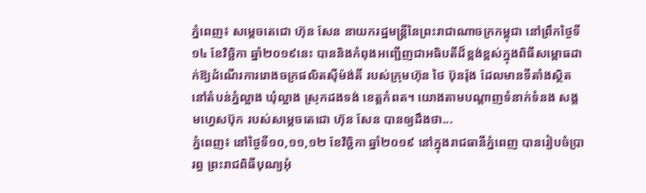ភ្នំពេញ៖ សម្តេចតេជោ ហ៊ុន សែន នាយករដ្ឋមន្ត្រីនៃព្រះរាជាណាចក្រកម្ពុជា នៅព្រឹកថ្ងៃទី១៤ ខែវិច្ឆិកា ឆ្នាំ២០១៩នេះ បាននិងកំពុងអញ្ជើញជាអធិបតីដ៏ខ្ពង់ខ្ពស់ក្នុងពិធីសម្ពោធដាក់ឱ្យដំណើរការរោងចក្រផលិតស៊ីម៉ង់តិ៍ របស់ក្រុមហ៊ុន ថៃ ប៊ុនរ៉ុង ដែលមានទីតាំងស្ថិតនៅតំបន់ភ្នំល្អាង ឃុំល្អាង ស្រុកដងទង់ ខេត្តកំពត។ យោងតាមបណ្ដាញទំនាក់ទំនង សង្គមហ្វេសប៊ុក របស់សម្ដេចតេជោ ហ៊ុន សែន បានឲ្យដឹងថា...
ភ្នំពេញ៖ នៅថ្ងៃទី១០,១១,១២ ខែវិច្ឆិកា ឆ្នាំ២០១៩ នៅក្នុងរាជធានីភ្នំពេញ បានរៀបចំប្រារព្ធ ព្រះរាជពិធីបុណ្យអុំ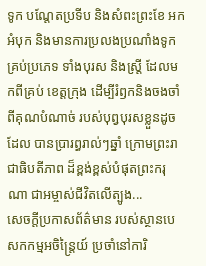ទូក បណ្តែតប្រទីប និងសំពះព្រះខែ អកអំបុក និងមានការប្រលងប្រណាំងទូក គ្រប់ប្រភេទ ទាំងបុរស និងស្ត្រី ដែលមកពីគ្រប់ ខេត្តក្រុង ដើម្បីរំឭកនិងចងចាំពីគុណបំណាច់ របស់បុព្វបុរសខ្លួនដូចដែល បានប្រារព្ធរាល់ៗឆ្នាំ ក្រោមព្រះរាជាធិបតីភាព ដ៏ខ្ពង់ខ្ពស់បំផុតព្រះករុណា ជាអម្ចាស់ជីវិតលើត្បូង...
សេចក្តីប្រកាសព័ត៌មាន របស់ស្ថានបេសកកម្មអចិន្ត្រៃយ៍ ប្រចាំនៅការិ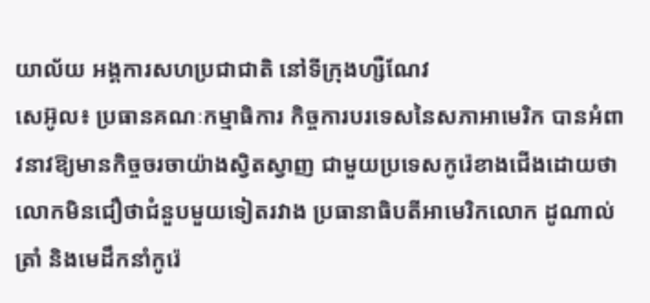យាល័យ អង្គការសហប្រជាជាតិ នៅទីក្រុងហ្សឺណែវ
សេអ៊ូល៖ ប្រធានគណៈកម្មាធិការ កិច្ចការបរទេសនៃសភាអាមេរិក បានអំពាវនាវឱ្យមានកិច្ចចរចាយ៉ាងស្វិតស្វាញ ជាមួយប្រទេសកូរ៉េខាងជើងដោយថា លោកមិនជឿថាជំនួបមួយទៀតរវាង ប្រធានាធិបតីអាមេរិកលោក ដូណាល់ ត្រាំ និងមេដឹកនាំកូរ៉េ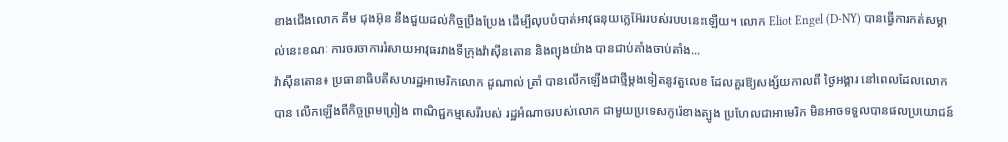ខាងជើងលោក គីម ជុងអ៊ុន នឹងជួយដល់កិច្ចប្រឹងប្រែង ដើម្បីលុបបំបាត់អាវុធនុយក្លេអ៊ែររបស់របបនេះឡើយ។ លោក Eliot Engel (D-NY) បានធ្វើការកត់សម្គាល់នេះខណៈ ការចរចាការរំសាយអាវុធរវាងទីក្រុងវ៉ាស៊ីនតោន និងព្យុងយ៉ាង បានជាប់គាំងចាប់តាំង...
វ៉ាស៊ីនតោន៖ ប្រធានាធិបតីសហរដ្ឋអាមេរិកលោក ដូណាល់ ត្រាំ បានលើកឡើងជាថ្មីម្តងទៀតនូវតួលេខ ដែលគួរឱ្យសង្ស័យកាលពី ថ្ងៃអង្គារ នៅពេលដែលលោកបាន លើកឡើងពីកិច្ចព្រមព្រៀង ពាណិជ្ជកម្មសេរីរបស់ រដ្ឋអំណាចរបស់លោក ជាមួយប្រទេសកូរ៉េខាងត្បូង ប្រហែលជាអាមេរិក មិនអាចទទួលបានផលប្រយោជន៍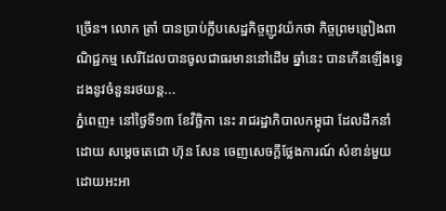ច្រេីន។ លោក ត្រាំ បានប្រាប់ក្លឹបសេដ្ឋកិច្ចញូវយ៉កថា កិច្ចព្រមព្រៀងពាណិជ្ជកម្ម សេរីដែលបានចូលជាធរមាននៅដើម ឆ្នាំនេះ បានកើនឡើងទ្វេដងនូវចំនួនរថយន្ត...
ភ្នំពេញ៖ នៅថ្ងៃទី១៣ ខែវិច្ឆិកា នេះ រាជរដ្ឋាភិបាលកម្ពុជា ដែលដឹកនាំដោយ សម្តេចតេជោ ហ៊ុន សែន ចេញសេចក្តីថ្លែងការណ៍ សំខាន់មួយ ដោយអះអា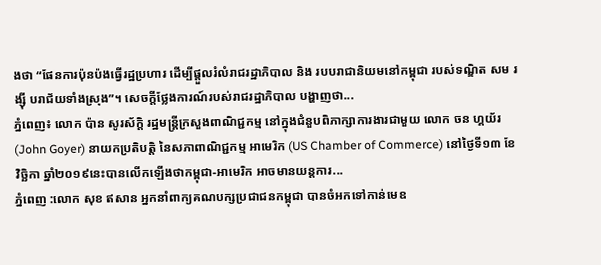ងថា “ផែនការប៉ុនប៉ងធ្វើរដ្ឋប្រហារ ដើម្បីផ្តួលរំលំរាជរដ្ឋាភិបាល និង របបរាជានិយមនៅកម្ពុជា របស់ទណ្ឌិត សម រង្ស៊ី បរាជ័យទាំងស្រុង”។ សេចក្តីថ្លែងការណ៍របស់រាជរដ្ឋាភិបាល បង្ហាញថា...
ភ្នំពេញ៖ លោក ប៉ាន សូរស័ក្ដិ រដ្ឋមន្ដ្រីក្រសួងពាណិជ្ជកម្ម នៅក្នុងជំនួបពិភាក្សាការងារជាមួយ លោក ចន ហ្គយ័រ (John Goyer) នាយកប្រតិបត្តិ នៃសភាពាណិជ្ជកម្ម អាមេរិក (US Chamber of Commerce) នៅថ្ងៃទី១៣ ខែវិច្ឆិកា ឆ្នាំ២០១៩នេះបានលើកឡើងថាកម្ពុជា-អាមេរិក អាចមានយន្តការ...
ភ្នំពេញ :លោក សុខ ឥសាន អ្នកនាំពាក្យគណបក្សប្រជាជនកម្ពុជា បានចំអកទៅកាន់មេឧ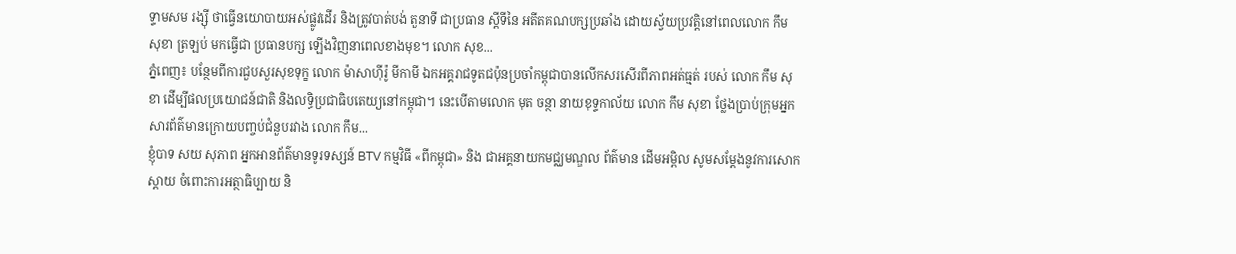ទ្ទាមសម រង្ស៊ី ថាធ្វេីនយោបាយអស់ផ្លូវដេីរ និងត្រូវបាត់បង់ តួនាទី ជាប្រធាន ស្ដីទីនៃ អតីតគណបក្សប្រឆាំង ដោយស្វ័យប្រវត្តិនៅពេលលោក កឹម សុខា ត្រឡប់ មកធ្វេីជា ប្រធានបក្ស ឡេីងវិញនាពេលខាងមុខ។ លោក សុខ...
ភ្នំពេញ៖ បន្ថែមពីការជួបសួរសុខទុក្ខ លោក ម៉ាសាហ៊ីរ៉ូ មីកាមី ឯកអគ្គរាជទូតជប៉ុនប្រចាំកម្ពុជាបានលើកសរសើរពីភាពអត់ធ្មត់ របស់ លោក កឹម សុខា ដើម្បីផលប្រយោជន៍ជាតិ និងលទ្ធិប្រជាធិបតេយ្យនៅកម្ពុជា។ នេះបើតាមលោក មុត ចន្ថា នាយខុទ្ទកាល័យ លោក កឹម សុខា ថ្លែងប្រាប់ក្រុមអ្នកសារព័ត៌មានក្រោយបញ្ចប់ជំនួបរវាង លោក កឹម...
ខ្ញុំបាទ សយ សុភាព អ្នកអានព័ត៌មានទូរទស្សន៍ BTV កម្មវិធី «ពីកម្ពុជា» និង ជាអគ្គនាយកមជ្ឈមណ្ឌល ព័ត៌មាន ដើមអម្ពិល សូមសម្តែងនូវការសោកស្តាយ ចំពោះការអត្ថាធិប្បាយ និ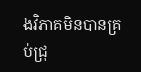ងវិភាគមិនបានគ្រប់ជ្រុ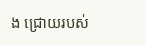ង ជ្រោយរបស់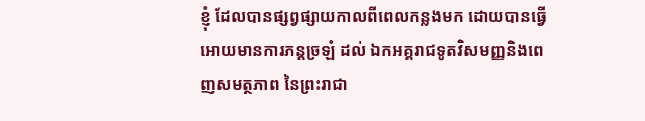ខ្ញុំ ដែលបានផ្សព្វផ្សាយកាលពីពេលកន្លងមក ដោយបានធ្វើអោយមានការភន្តច្រឡំ ដល់ ឯកអគ្គរាជទូតវិសមញ្ញនិងពេញសមត្ថភាព នៃព្រះរាជា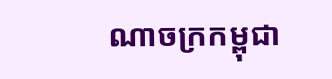ណាចក្រកម្ពុជា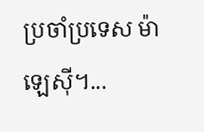ប្រចាំប្រទេស ម៉ាឡេស៊ី។...